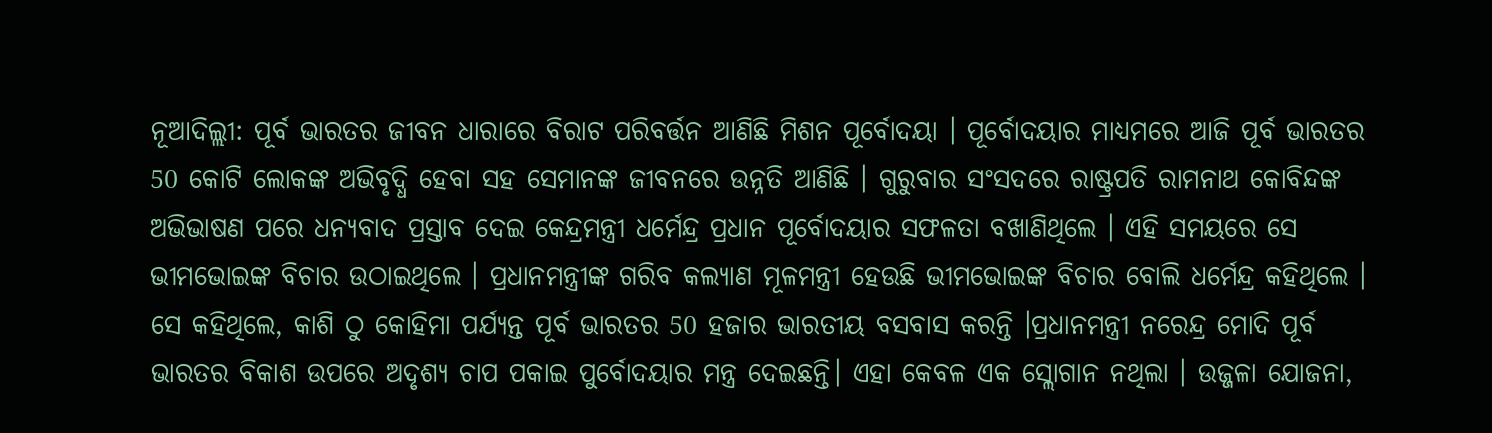ନୂଆଦିଲ୍ଲୀ: ପୂର୍ବ ଭାରତର ଜୀବନ ଧାରାରେ ବିରାଟ ପରିବର୍ତ୍ତନ ଆଣିଛି ମିଶନ ପୂର୍ବୋଦୟା । ପୂର୍ବୋଦୟାର ମାଧ୍ୟମରେ ଆଜି ପୂର୍ବ ଭାରତର 50 କୋଟି ଲୋକଙ୍କ ଅଭିବୃଦ୍ଧି ହେବା ସହ ସେମାନଙ୍କ ଜୀବନରେ ଉନ୍ନତି ଆଣିଛି । ଗୁରୁବାର ସଂସଦରେ ରାଷ୍ଟ୍ରପତି ରାମନାଥ କୋବିନ୍ଦଙ୍କ ଅଭିଭାଷଣ ପରେ ଧନ୍ୟବାଦ ପ୍ରସ୍ତାବ ଦେଇ କେନ୍ଦ୍ରମନ୍ତ୍ରୀ ଧର୍ମେନ୍ଦ୍ର ପ୍ରଧାନ ପୂର୍ବୋଦୟାର ସଫଳତା ବଖାଣିଥିଲେ । ଏହି ସମୟରେ ସେ ଭୀମଭୋଇଙ୍କ ବିଚାର ଉଠାଇଥିଲେ । ପ୍ରଧାନମନ୍ତ୍ରୀଙ୍କ ଗରିବ କଲ୍ୟାଣ ମୂଳମନ୍ତ୍ରୀ ହେଉଛି ଭୀମଭୋଇଙ୍କ ବିଚାର ବୋଲି ଧର୍ମେନ୍ଦ୍ର କହିଥିଲେ ।
ସେ କହିଥିଲେ, କାଶି ଠୁ କୋହିମା ପର୍ଯ୍ୟନ୍ତ ପୂର୍ବ ଭାରତର 50 ହଜାର ଭାରତୀୟ ବସବାସ କରନ୍ତି ।ପ୍ରଧାନମନ୍ତ୍ରୀ ନରେନ୍ଦ୍ର ମୋଦି ପୂର୍ବ ଭାରତର ବିକାଶ ଉପରେ ଅଦୃଶ୍ୟ ଚାପ ପକାଇ ପୁର୍ବୋଦୟାର ମନ୍ତ୍ର ଦେଇଛନ୍ତି। ଏହା କେବଳ ଏକ ସ୍ଲୋଗାନ ନଥିଲା । ଉଜ୍ଜଳା ଯୋଜନା,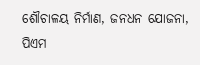ଶୌଚାଳୟ ନିର୍ମାଣ, ଜନଧନ ଯୋଜନା, ପିଏମ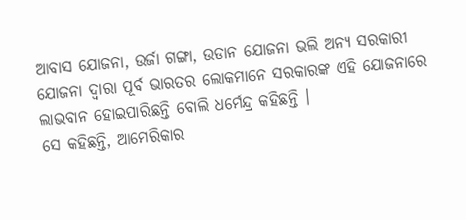ଆବାସ ଯୋଜନା, ଉର୍ଜା ଗଙ୍ଗା, ଉଡାନ ଯୋଜନା ଭଲି ଅନ୍ୟ ସରକାରୀ ଯୋଜନା ଦ୍ବାରା ପୂର୍ବ ଭାରତର ଲୋକମାନେ ସରକାରଙ୍କ ଏହି ଯୋଜନାରେ ଲାଭବାନ ହୋଇପାରିଛନ୍ତି ବୋଲି ଧର୍ମେନ୍ଦ୍ର କହିଛନ୍ତି ।
ସେ କହିଛନ୍ତି, ଆମେରିକାର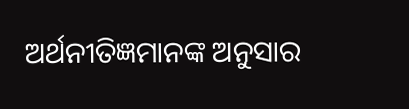ଅର୍ଥନୀତିଜ୍ଞମାନଙ୍କ ଅନୁସାର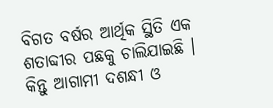ବିଗତ ବର୍ଷର ଆର୍ଥିକ ସ୍ଥିତି ଏକ ଶତାବ୍ଦୀର ପଛକୁ ଚାଲିଯାଇଛି । କିନ୍ତୁ ଆଗାମୀ ଦଶନ୍ଧୀ ଓ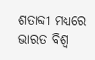ଶତାବ୍ଦୀ ମଧ୍ୟରେ ଭାରତ ବିଶ୍ବ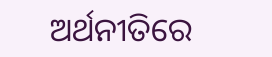ଅର୍ଥନୀତିରେ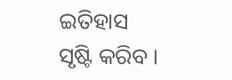ଇତିହାସ ସୃଷ୍ଟି କରିବ ।